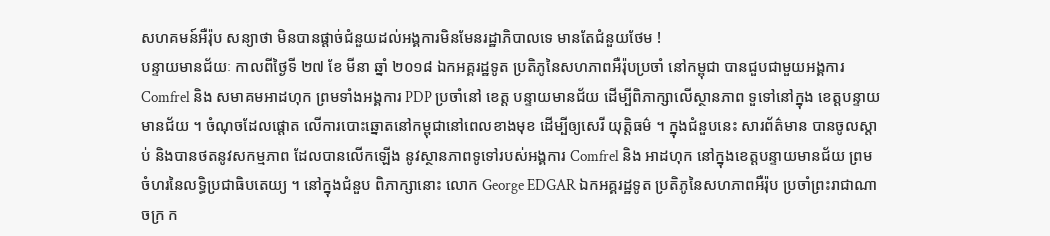សហគមន៍អឺរ៉ុប សន្យាថា មិនបានផ្តាច់ជំនួយដល់អង្គការមិនមែនរដ្ឋាភិបាលទេ មានតែជំនួយថែម !
បន្ទាយមានជ័យៈ កាលពីថ្ងៃទី ២៧ ខែ មីនា ឆ្នាំ ២០១៨ ឯកអគ្គរដ្ឋទូត ប្រតិភូនៃសហភាពអឺរ៉ុបប្រចាំ នៅកម្ពុជា បានជួបជាមួយអង្គការ Comfrel និង សមាគមអាដហុក ព្រមទាំងអង្គការ PDP ប្រចាំនៅ ខេត្ត បន្ទាយមានជ័យ ដើម្បីពិភាក្សាលើស្ថានភាព ទួទៅនៅក្នុង ខេត្តបន្ទាយមានជ័យ ។ ចំណុចដែលផ្តោត លើការបោះឆ្នោតនៅកម្ពុជានៅពេលខាងមុខ ដើម្បីឲ្យសេរី យុត្តិធម៌ ។ ក្នុងជំនួបនេះ សារព័ត៌មាន បានចូលស្តាប់ និងបានថតនូវសកម្មភាព ដែលបានលើកឡើង នូវស្ថានភាពទូទៅរបស់អង្គការ Comfrel និង អាដហុក នៅក្នុងខេត្តបន្ទាយមានជ័យ ព្រមចំហរនៃលទ្ធិប្រជាធិបតេយ្យ ។ នៅក្នុងជំនួប ពិភាក្សានោះ លោក George EDGAR ឯកអគ្គរដ្ឋទូត ប្រតិភូនៃសហភាពអឺរ៉ុប ប្រចាំព្រះរាជាណាចក្រ ក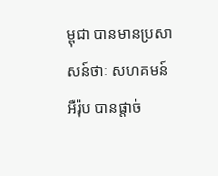ម្ពុជា បានមានប្រសាសន៍ថាៈ សហគមន៍អឺរ៉ុប បានផ្តាច់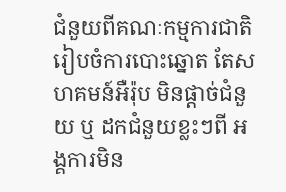ជំនួយពីគណៈកម្មការជាតិរៀបចំការបោះឆ្នោត តែសហគមន៍អឺរ៉ុប មិនផ្តាច់ជំនួយ ឬ ដកជំនួយខ្លះៗពី អង្គការមិន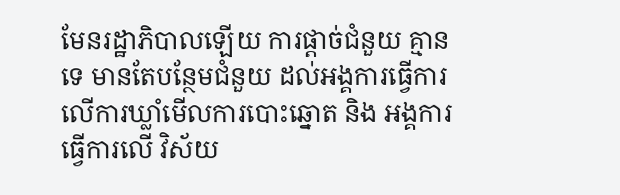មែនរដ្ឋាភិបាលឡើយ ការផ្តាច់ជំនួយ គ្មានទេ មានតែបន្ថែមជំនួយ ដល់អង្គការធ្វើការលើការឃ្លាំមើលការបោះឆ្នោត និង អង្គការធ្វើការលើ វិស័យ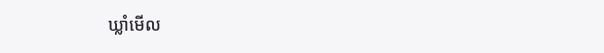ឃ្លាំមើល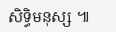សិទ្ធិមនុស្ស ៕